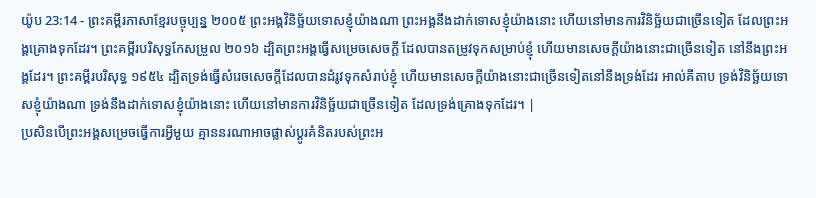យ៉ូប 23:14 - ព្រះគម្ពីរភាសាខ្មែរបច្ចុប្បន្ន ២០០៥ ព្រះអង្គវិនិច្ឆ័យទោសខ្ញុំយ៉ាងណា ព្រះអង្គនឹងដាក់ទោសខ្ញុំយ៉ាងនោះ ហើយនៅមានការវិនិច្ឆ័យជាច្រើនទៀត ដែលព្រះអង្គគ្រោងទុកដែរ។ ព្រះគម្ពីរបរិសុទ្ធកែសម្រួល ២០១៦ ដ្បិតព្រះអង្គធ្វើសម្រេចសេចក្ដី ដែលបានតម្រូវទុកសម្រាប់ខ្ញុំ ហើយមានសេចក្ដីយ៉ាងនោះជាច្រើនទៀត នៅនឹងព្រះអង្គដែរ។ ព្រះគម្ពីរបរិសុទ្ធ ១៩៥៤ ដ្បិតទ្រង់ធ្វើសំរេចសេចក្ដីដែលបានដំរូវទុកសំរាប់ខ្ញុំ ហើយមានសេចក្ដីយ៉ាងនោះជាច្រើនទៀតនៅនឹងទ្រង់ដែរ អាល់គីតាប ទ្រង់វិនិច្ឆ័យទោសខ្ញុំយ៉ាងណា ទ្រង់នឹងដាក់ទោសខ្ញុំយ៉ាងនោះ ហើយនៅមានការវិនិច្ឆ័យជាច្រើនទៀត ដែលទ្រង់គ្រោងទុកដែរ។ |
ប្រសិនបើព្រះអង្គសម្រេចធ្វើការអ្វីមួយ គ្មាននរណាអាចផ្លាស់ប្ដូរគំនិតរបស់ព្រះអ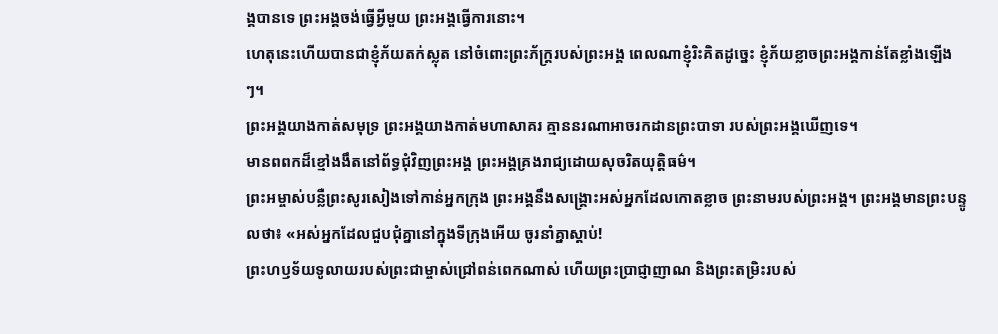ង្គបានទេ ព្រះអង្គចង់ធ្វើអ្វីមួយ ព្រះអង្គធ្វើការនោះ។
ហេតុនេះហើយបានជាខ្ញុំភ័យតក់ស្លុត នៅចំពោះព្រះភ័ក្ត្ររបស់ព្រះអង្គ ពេលណាខ្ញុំរិះគិតដូច្នេះ ខ្ញុំភ័យខ្លាចព្រះអង្គកាន់តែខ្លាំងឡើងៗ។
ព្រះអង្គយាងកាត់សមុទ្រ ព្រះអង្គយាងកាត់មហាសាគរ គ្មាននរណាអាចរកដានព្រះបាទា របស់ព្រះអង្គឃើញទេ។
មានពពកដ៏ខ្មៅងងឹតនៅព័ទ្ធជុំវិញព្រះអង្គ ព្រះអង្គគ្រងរាជ្យដោយសុចរិតយុត្តិធម៌។
ព្រះអម្ចាស់បន្លឺព្រះសូរសៀងទៅកាន់អ្នកក្រុង ព្រះអង្គនឹងសង្គ្រោះអស់អ្នកដែលកោតខ្លាច ព្រះនាមរបស់ព្រះអង្គ។ ព្រះអង្គមានព្រះបន្ទូលថា៖ «អស់អ្នកដែលជួបជុំគ្នានៅក្នុងទីក្រុងអើយ ចូរនាំគ្នាស្ដាប់!
ព្រះហឫទ័យទូលាយរបស់ព្រះជាម្ចាស់ជ្រៅពន់ពេកណាស់ ហើយព្រះប្រាជ្ញាញាណ និងព្រះតម្រិះរបស់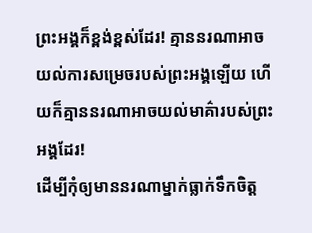ព្រះអង្គក៏ខ្ពង់ខ្ពស់ដែរ! គ្មាននរណាអាចយល់ការសម្រេចរបស់ព្រះអង្គឡើយ ហើយក៏គ្មាននរណាអាចយល់មាគ៌ារបស់ព្រះអង្គដែរ!
ដើម្បីកុំឲ្យមាននរណាម្នាក់ធ្លាក់ទឹកចិត្ត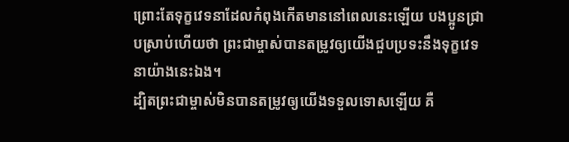ព្រោះតែទុក្ខវេទនាដែលកំពុងកើតមាននៅពេលនេះឡើយ បងប្អូនជ្រាបស្រាប់ហើយថា ព្រះជាម្ចាស់បានតម្រូវឲ្យយើងជួបប្រទះនឹងទុក្ខវេទនាយ៉ាងនេះឯង។
ដ្បិតព្រះជាម្ចាស់មិនបានតម្រូវឲ្យយើងទទួលទោសឡើយ គឺ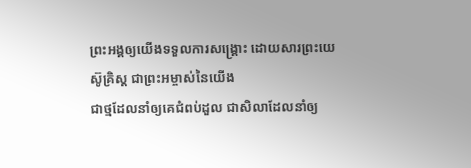ព្រះអង្គឲ្យយើងទទួលការសង្គ្រោះ ដោយសារព្រះយេស៊ូគ្រិស្ត ជាព្រះអម្ចាស់នៃយើង
ជាថ្មដែលនាំឲ្យគេជំពប់ដួល ជាសិលាដែលនាំឲ្យ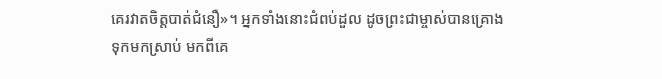គេរវាតចិត្តបាត់ជំនឿ»។ អ្នកទាំងនោះជំពប់ដួល ដូចព្រះជាម្ចាស់បានគ្រោងទុកមកស្រាប់ មកពីគេ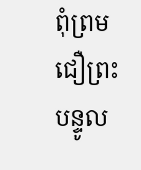ពុំព្រមជឿព្រះបន្ទូល